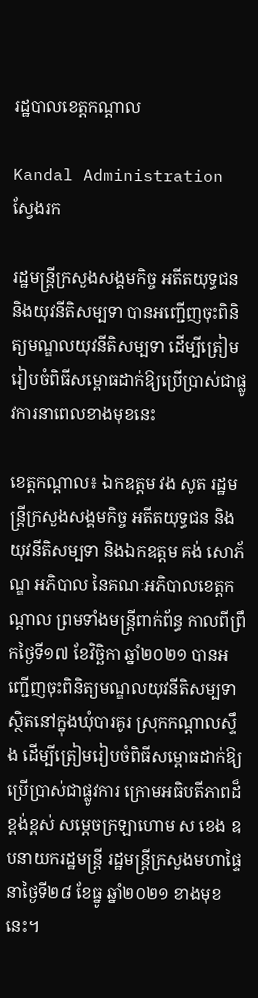រដ្ឋបាលខេត្តកណ្តាល

Kandal Administration
ស្វែងរក

រដ្ឋមន្ត្រីក្រសួងសង្គមកិច្ច អតីតយុទ្ធជន និងយុវនីតិសម្បទា បានអញ្ជើញចុះពិនិត្យមណ្ឌលយុវនីតិសម្បទា ដើម្បីត្រៀមរៀបចំពិធីសម្ពោធដាក់ឱ្យប្រើប្រាស់ជាផ្លូវការនាពេលខាងមុខនេះ

ខេត្តកណ្តាល៖ ឯកឧត្តម វង សូត រដ្ឋមន្ត្រីក្រសួងសង្គមកិច្ច អតីតយុទ្ធជន និងយុវនីតិសម្បទា និងឯកឧត្តម គង់ សោភ័ណ្ឌ អភិបាល នៃគណៈអភិបាលខេត្តកណ្ដាល ព្រមទាំងមន្ត្រីពាក់ព័ន្ធ កាលពីព្រឹកថ្ងៃទី១៧ ខែវិច្ឆិកា ឆ្នាំ២០២១ បានអញ្ជើញចុះពិនិត្យមណ្ឌលយុវនីតិសម្បទា ស្ថិតនៅក្នុងឃុំបារគូរ ស្រុកកណ្តាលស្ទឹង ដើម្បីត្រៀមរៀបចំពិធីសម្ពោធដាក់ឱ្យប្រើប្រាស់ជាផ្លូវការ ក្រោមអធិបតីភាពដ៏ខ្ពង់ខ្ពស់ សម្តេចក្រឡាហោម ស ខេង ឧបនាយករដ្ឋមន្ត្រី រដ្ឋមន្ត្រីក្រសួងមហាផ្ទៃ នាថ្ងៃទី២៨ ខែធ្នូ ឆ្នាំ២០២១ ខាងមុខនេះ។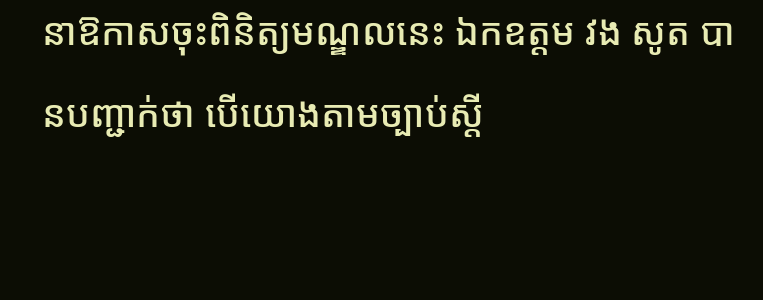នាឱកាសចុះពិនិត្យមណ្ឌលនេះ ឯកឧត្តម វង សូត បានបញ្ជាក់ថា បើយោងតាមច្បាប់ស្តី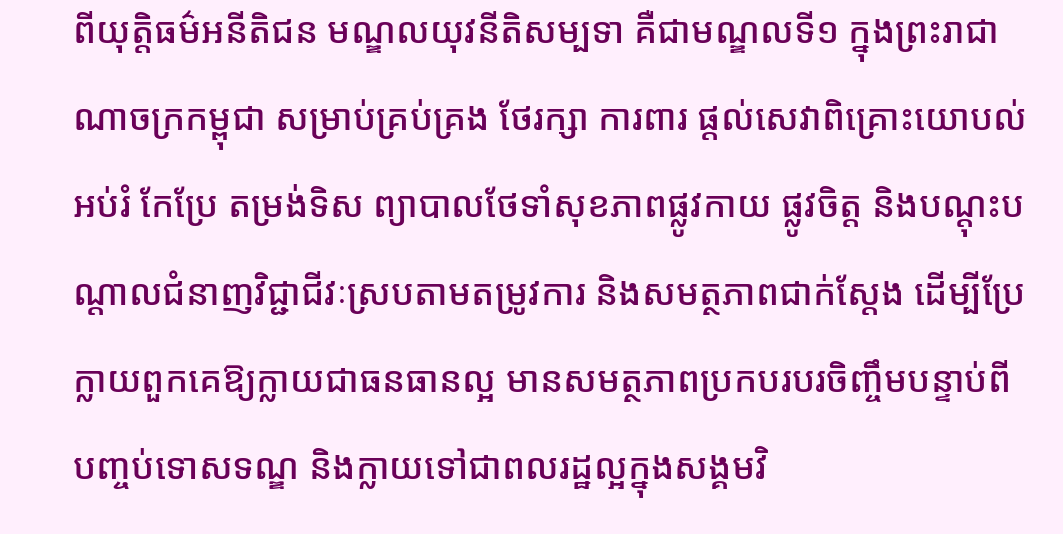ពីយុត្តិធម៌អនីតិជន មណ្ឌលយុវនីតិសម្បទា គឺជាមណ្ឌលទី១ ក្នុងព្រះរាជាណាចក្រកម្ពុជា សម្រាប់គ្រប់គ្រង ថែរក្សា ការពារ ផ្តល់សេវាពិគ្រោះយោបល់ អប់រំ កែប្រែ តម្រង់ទិស ព្យាបាលថែទាំសុខភាពផ្លូវកាយ ផ្លូវចិត្ត និងបណ្តុះបណ្តាលជំនាញវិជ្ជាជីវៈស្របតាមតម្រូវការ និងសមត្ថភាពជាក់ស្តែង ដើម្បីប្រែក្លាយពួកគេឱ្យក្លាយជាធនធានល្អ មានសមត្ថភាពប្រកបរបរចិញ្ចឹមបន្ទាប់ពីបញ្ចប់ទោសទណ្ឌ និងក្លាយទៅជាពលរដ្ឋល្អក្នុងសង្គមវិ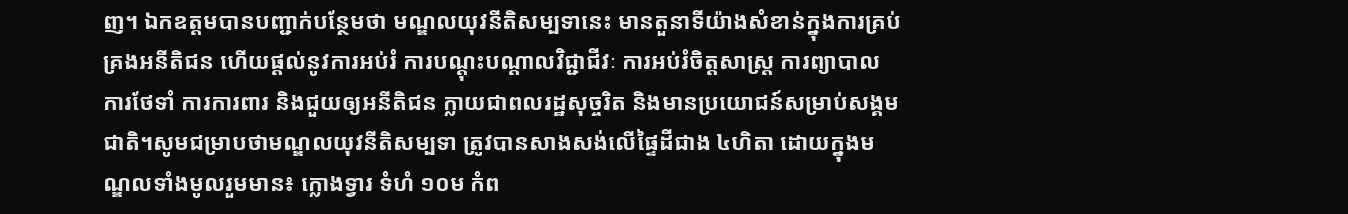ញ។ ឯកឧត្តមបានបញ្ជាក់បន្ថែមថា មណ្ឌលយុវនីតិសម្បទានេះ មានតួនាទីយ៉ាងសំខាន់ក្នុងការគ្រប់គ្រងអនីតិជន ហើយផ្តល់នូវការអប់រំ ការបណ្តុះបណ្តាលវិជ្ជាជីវៈ ការអប់រំចិត្តសាស្រ្ត ការព្យាបាល ការថែទាំ ការការពារ និងជួយឲ្យអនីតិជន ក្លាយជាពលរដ្ឋសុច្ចរិត និងមានប្រយោជន៍សម្រាប់សង្គមជាតិ។សូមជម្រាបថាមណ្ឌលយុវនីតិសម្បទា ត្រូវបានសាងសង់លើផ្ទៃដីជាង ៤ហិតា ដោយក្នុងមណ្ឌលទាំងមូលរួមមាន៖ ក្លោងទ្វារ ទំហំ ១០ម កំព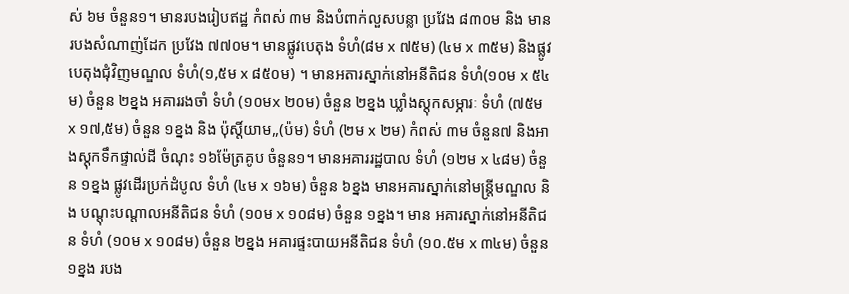ស់ ៦ម ចំនួន១។ មានរបងរៀបឥដ្ឋ កំពស់ ៣ម និងបំពាក់លួសបន្លា ប្រវែង ៨៣០ម និង មានរបងសំណាញ់ដែក ប្រវែង ៧៧០ម។ មានផ្លូវបេតុង ទំហំ(៨ម x ៧៥ម) (៤ម x ៣៥ម) និងផ្លូវបេតុងជុំវិញមណ្ឌល ទំហំ(១,៥ម x ៨៥០ម) ។ មានអតារស្នាក់នៅអនីតិជន ទំហំ(១០ម x ៥៤ម) ចំនួន ២ខ្នង អគាររងចាំ ទំហំ (១០មx ២០ម) ចំនួន ២ខ្នង ឃ្លាំងស្តុកសម្ភារៈ ទំហំ (៧៥ម x ១៧,៥ម) ចំនួន ១ខ្នង និង ប៉ុស្តិ៍យាម,,(ប៉ម) ទំហំ (២ម x ២ម) កំពស់ ៣ម ចំនួន៧ និងអាងស្តុកទឹកផ្ទាល់ដី ចំណុះ ១៦ម៉ែត្រគូប ចំនួន១។ មានអគាររដ្ឋបាល ទំហំ (១២ម x ៤៨ម) ចំនួន ១ខ្នង ផ្លូវដើរប្រក់ដំបូល ទំហំ (៤ម x ១៦ម) ចំនួន ៦ខ្នង មានអគារស្នាក់នៅមន្ត្រីមណ្ឌល និង បណ្តុះបណ្តាលអនីតិជន ទំហំ (១០ម x ១០៨ម) ចំនួន ១ខ្នង។ មាន អគារស្នាក់នៅអនីតិជន ទំហំ (១០ម x ១០៨ម) ចំនួន ២ខ្នង អគារផ្ទះបាយអនីតិជន ទំហំ (១០.៥ម x ៣៤ម) ចំនួន ១ខ្នង របង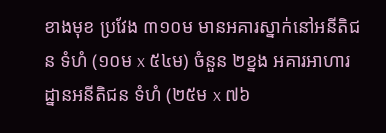ខាងមុខ ប្រវែង ៣១០ម មានអគារស្នាក់នៅអនីតិជន ទំហំ (១០ម x ៥៤ម) ចំនួន ២ខ្នង អគារអាហារដ្នានអនីតិជន ទំហំ (២៥ម x ៧៦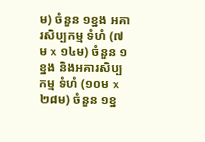ម) ចំនួន ១ខ្នង អគារសិប្បកម្ម ទំហំ (៧ម x ១៤ម) ចំនួន ១ខ្នង និងអគារសិប្បកម្ម ទំហំ (១០ម x ២៨ម) ចំនួន ១ខ្ន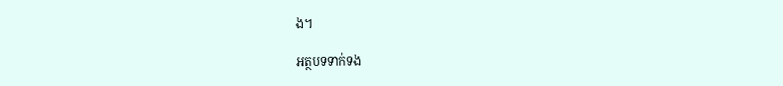ង។

អត្ថបទទាក់ទង